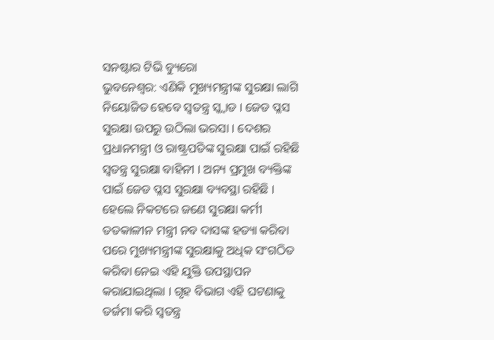ସନଷ୍ଟାର ଟିଭି ବ୍ୟୁରୋ
ଭୁବନେଶ୍ୱର: ଏଣିକି ମୁଖ୍ୟମନ୍ତ୍ରୀଙ୍କ ସୁରକ୍ଷା ଲାଗି ନିୟୋଜିତ ହେବେ ସ୍ୱତନ୍ତ୍ର ସ୍କ୍ୱାଡ । ଜେଡ ପ୍ଳସ ସୁରକ୍ଷା ଉପରୁ ଉଠିଲା ଭରସା । ଦେଶର ପ୍ରଧାନମନ୍ତ୍ରୀ ଓ ରାଷ୍ଟ୍ରପତିଙ୍କ ସୁରକ୍ଷା ପାଇଁ ରହିଛି ସ୍ୱତନ୍ତ୍ର ସୁରକ୍ଷା ବାହିନୀ । ଅନ୍ୟ ପ୍ରମୁଖ ବ୍ୟକ୍ତିଙ୍କ ପାଇଁ ଜେଡ ପ୍ଳସ ସୁରକ୍ଷା ବ୍ୟବସ୍ଥା ରହିଛି । ହେଲେ ନିକଟରେ ଜଣେ ସୁରକ୍ଷା କର୍ମୀ ତତକାଳୀନ ମନ୍ତ୍ରୀ ନବ ଦାସଙ୍କ ହତ୍ୟା କରିବା ପରେ ମୁଖ୍ୟମନ୍ତ୍ରୀଙ୍କ ସୁରକ୍ଷାକୁ ଅଧିକ ସଂଗଠିତ କରିବା ନେଇ ଏହି ଯୁକ୍ତି ଉପସ୍ଥାପନ କରାଯାଇଥିଲା । ଗୃହ ବିଭାଗ ଏହି ଘଟଣାକୁ ତର୍ଜମା କରି ସ୍ୱତନ୍ତ୍ର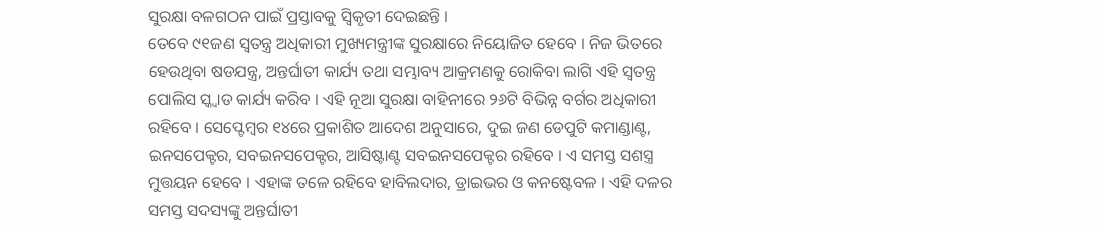ସୁରକ୍ଷା ବଳଗଠନ ପାଇଁ ପ୍ରସ୍ତାବକୁ ସ୍ୱିକୃତୀ ଦେଇଛନ୍ତି ।
ତେବେ ୯୧ଜଣ ସ୍ୱତନ୍ତ୍ର ଅଧିକାରୀ ମୁଖ୍ୟମନ୍ତ୍ରୀଙ୍କ ସୁରକ୍ଷାରେ ନିୟୋଜିତ ହେବେ । ନିଜ ଭିତରେ ହେଉଥିବା ଷଡଯନ୍ତ୍ର, ଅନ୍ତର୍ଘାତୀ କାର୍ଯ୍ୟ ତଥା ସମ୍ଭାବ୍ୟ ଆକ୍ରମଣକୁ ରୋକିବା ଲାଗି ଏହି ସ୍ୱତନ୍ତ୍ର ପୋଲିସ ସ୍କ୍ୱାଡ କାର୍ଯ୍ୟ କରିବ । ଏହି ନୂଆ ସୁରକ୍ଷା ବାହିନୀରେ ୨୬ଟି ବିଭିନ୍ନ ବର୍ଗର ଅଧିକାରୀ ରହିବେ । ସେପ୍ଟେମ୍ବର ୧୪ରେ ପ୍ରକାଶିତ ଆଦେଶ ଅନୁସାରେ, ଦୁଇ ଜଣ ଡେପୁଟି କମାଣ୍ଡାଣ୍ଟ, ଇନସପେକ୍ଟର, ସବଇନସପେକ୍ଟର, ଆସିଷ୍ଟାଣ୍ଟ ସବଇନସପେକ୍ଟର ରହିବେ । ଏ ସମସ୍ତ ସଶସ୍ତ୍ର ମୁତ୍ତୟନ ହେବେ । ଏହାଙ୍କ ତଳେ ରହିବେ ହାବିଲଦାର, ଡ୍ରାଇଭର ଓ କନଷ୍ଟେବଳ । ଏହି ଦଳର ସମସ୍ତ ସଦସ୍ୟଙ୍କୁ ଅନ୍ତର୍ଘାତୀ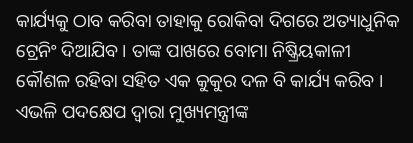କାର୍ଯ୍ୟକୁ ଠାବ କରିବା ତାହାକୁ ରୋକିବା ଦିଗରେ ଅତ୍ୟାଧୁନିକ ଟ୍ରେନିଂ ଦିଆଯିବ । ତାଙ୍କ ପାଖରେ ବୋମା ନିଷ୍କ୍ରିୟକାଳୀ କୌଶଳ ରହିବା ସହିତ ଏକ କୁକୁର ଦଳ ବି କାର୍ଯ୍ୟ କରିବ । ଏଭଳି ପଦକ୍ଷେପ ଦ୍ୱାରା ମୁଖ୍ୟମନ୍ତ୍ରୀଙ୍କ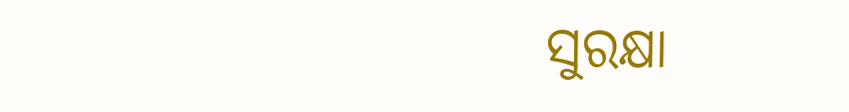ସୁରକ୍ଷା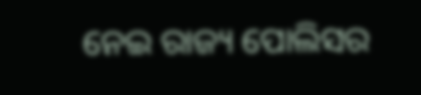ନେଇ ରାଜ୍ୟ ପୋଲିସର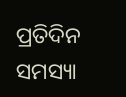ପ୍ରତିଦିନ ସମସ୍ୟା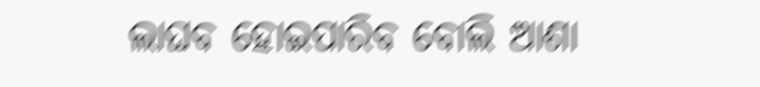ଲାଘବ ହୋଇପାରିବ ବୋଲି ଆଶା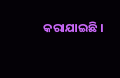କରାଯାଇଛି ।